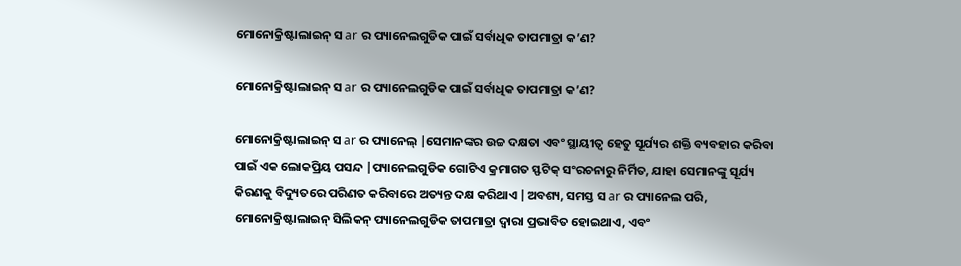ମୋନୋକ୍ରିଷ୍ଟାଲାଇନ୍ ସ ar ର ପ୍ୟାନେଲଗୁଡିକ ପାଇଁ ସର୍ବାଧିକ ତାପମାତ୍ରା କ’ଣ?

ମୋନୋକ୍ରିଷ୍ଟାଲାଇନ୍ ସ ar ର ପ୍ୟାନେଲଗୁଡିକ ପାଇଁ ସର୍ବାଧିକ ତାପମାତ୍ରା କ’ଣ?

ମୋନୋକ୍ରିଷ୍ଟାଲାଇନ୍ ସ ar ର ପ୍ୟାନେଲ୍ |ସେମାନଙ୍କର ଉଚ୍ଚ ଦକ୍ଷତା ଏବଂ ସ୍ଥାୟୀତ୍ୱ ହେତୁ ସୂର୍ଯ୍ୟର ଶକ୍ତି ବ୍ୟବହାର କରିବା ପାଇଁ ଏକ ଲୋକପ୍ରିୟ ପସନ୍ଦ |ପ୍ୟାନେଲଗୁଡିକ ଗୋଟିଏ କ୍ରମାଗତ ସ୍ଫଟିକ୍ ସଂରଚନାରୁ ନିର୍ମିତ, ଯାହା ସେମାନଙ୍କୁ ସୂର୍ଯ୍ୟ କିରଣକୁ ବିଦ୍ୟୁତରେ ପରିଣତ କରିବାରେ ଅତ୍ୟନ୍ତ ଦକ୍ଷ କରିଥାଏ |ଅବଶ୍ୟ, ସମସ୍ତ ସ ar ର ପ୍ୟାନେଲ ପରି, ମୋନୋକ୍ରିଷ୍ଟାଲାଇନ୍ ସିଲିକନ୍ ପ୍ୟାନେଲଗୁଡିକ ତାପମାତ୍ରା ଦ୍ୱାରା ପ୍ରଭାବିତ ହୋଇଥାଏ, ଏବଂ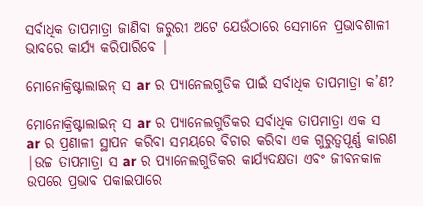ସର୍ବାଧିକ ତାପମାତ୍ରା ଜାଣିବା ଜରୁରୀ ଅଟେ ଯେଉଁଠାରେ ସେମାନେ ପ୍ରଭାବଶାଳୀ ଭାବରେ କାର୍ଯ୍ୟ କରିପାରିବେ |

ମୋନୋକ୍ରିଷ୍ଟାଲାଇନ୍ ସ ar ର ପ୍ୟାନେଲଗୁଡିକ ପାଇଁ ସର୍ବାଧିକ ତାପମାତ୍ରା କ’ଣ?

ମୋନୋକ୍ରିଷ୍ଟାଲାଇନ୍ ସ ar ର ପ୍ୟାନେଲଗୁଡିକର ସର୍ବାଧିକ ତାପମାତ୍ରା ଏକ ସ ar ର ପ୍ରଣାଳୀ ସ୍ଥାପନ କରିବା ସମୟରେ ବିଚାର କରିବା ଏକ ଗୁରୁତ୍ୱପୂର୍ଣ୍ଣ କାରଣ |ଉଚ୍ଚ ତାପମାତ୍ରା ସ ar ର ପ୍ୟାନେଲଗୁଡିକର କାର୍ଯ୍ୟଦକ୍ଷତା ଏବଂ ଜୀବନକାଳ ଉପରେ ପ୍ରଭାବ ପକାଇପାରେ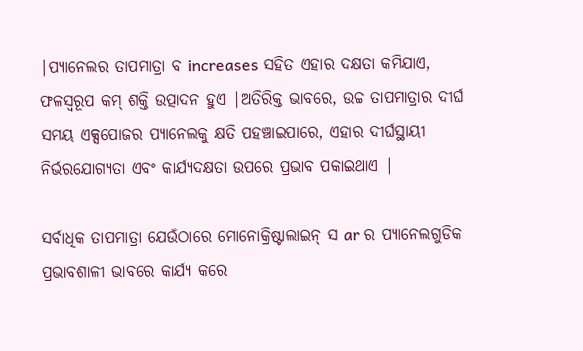|ପ୍ୟାନେଲର ତାପମାତ୍ରା ବ increases ସହିତ ଏହାର ଦକ୍ଷତା କମିଯାଏ, ଫଳସ୍ୱରୂପ କମ୍ ଶକ୍ତି ଉତ୍ପାଦନ ହୁଏ |ଅତିରିକ୍ତ ଭାବରେ, ଉଚ୍ଚ ତାପମାତ୍ରାର ଦୀର୍ଘ ସମୟ ଏକ୍ସପୋଜର ପ୍ୟାନେଲକୁ କ୍ଷତି ପହଞ୍ଚାଇପାରେ, ଏହାର ଦୀର୍ଘସ୍ଥାୟୀ ନିର୍ଭରଯୋଗ୍ୟତା ଏବଂ କାର୍ଯ୍ୟଦକ୍ଷତା ଉପରେ ପ୍ରଭାବ ପକାଇଥାଏ |

ସର୍ବାଧିକ ତାପମାତ୍ରା ଯେଉଁଠାରେ ମୋନୋକ୍ରିଷ୍ଟାଲାଇନ୍ ସ ar ର ପ୍ୟାନେଲଗୁଡିକ ପ୍ରଭାବଶାଳୀ ଭାବରେ କାର୍ଯ୍ୟ କରେ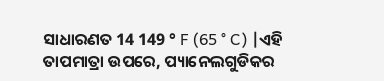ସାଧାରଣତ 14 149 ° F (65 ° C) |ଏହି ତାପମାତ୍ରା ଉପରେ, ପ୍ୟାନେଲଗୁଡିକର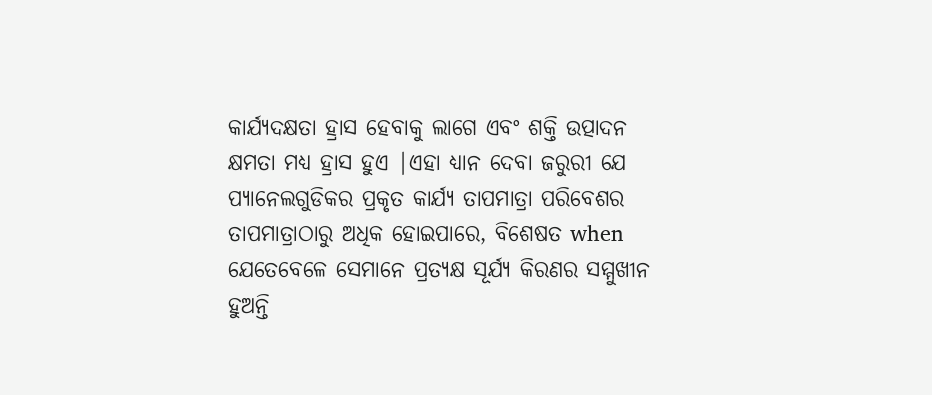କାର୍ଯ୍ୟଦକ୍ଷତା ହ୍ରାସ ହେବାକୁ ଲାଗେ ଏବଂ ଶକ୍ତି ଉତ୍ପାଦନ କ୍ଷମତା ମଧ୍ୟ ହ୍ରାସ ହୁଏ |ଏହା ଧ୍ୟାନ ଦେବା ଜରୁରୀ ଯେ ପ୍ୟାନେଲଗୁଡିକର ପ୍ରକୃତ କାର୍ଯ୍ୟ ତାପମାତ୍ରା ପରିବେଶର ତାପମାତ୍ରାଠାରୁ ଅଧିକ ହୋଇପାରେ, ବିଶେଷତ when ଯେତେବେଳେ ସେମାନେ ପ୍ରତ୍ୟକ୍ଷ ସୂର୍ଯ୍ୟ କିରଣର ସମ୍ମୁଖୀନ ହୁଅନ୍ତି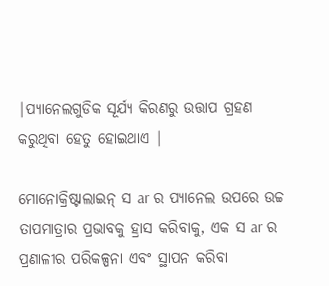|ପ୍ୟାନେଲଗୁଡିକ ସୂର୍ଯ୍ୟ କିରଣରୁ ଉତ୍ତାପ ଗ୍ରହଣ କରୁଥିବା ହେତୁ ହୋଇଥାଏ |

ମୋନୋକ୍ରିଷ୍ଟାଲାଇନ୍ ସ ar ର ପ୍ୟାନେଲ ଉପରେ ଉଚ୍ଚ ତାପମାତ୍ରାର ପ୍ରଭାବକୁ ହ୍ରାସ କରିବାକୁ, ଏକ ସ ar ର ପ୍ରଣାଳୀର ପରିକଳ୍ପନା ଏବଂ ସ୍ଥାପନ କରିବା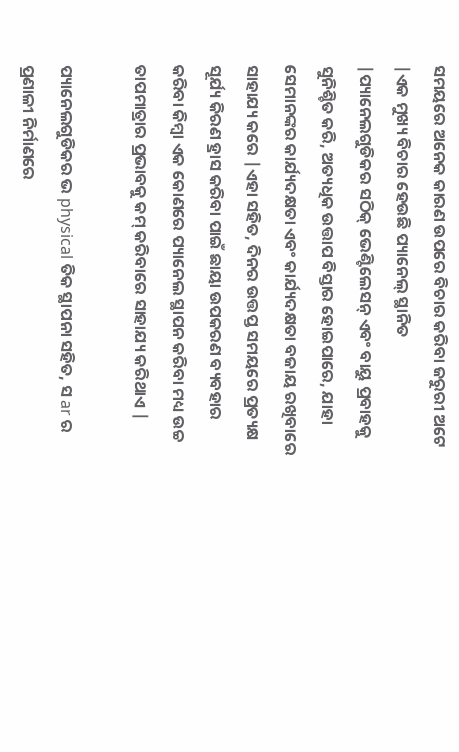ସମୟରେ ଅନେକ କାରଣ ଉପରେ ବିଚାର କରିବା ଜରୁରୀ ଅଟେ |ଏକ ମୁଖ୍ୟ ବିଚାର ହେଉଛି ପ୍ୟାନେଲ୍ ସ୍ଥାନିତ |ପ୍ୟାନେଲଗୁଡିକର ସଠିକ୍ ଭେଣ୍ଟିଲେସନ୍ ଏବଂ ବାୟୁ ପ୍ରବାହକୁ ସୁନିଶ୍ଚିତ କରି, ଅତ୍ୟଧିକ ଉତ୍ତାପ ବିସ୍ତାର ହୋଇପାରେ, ଯାହା ସେମାନଙ୍କର କାର୍ଯ୍ୟଦକ୍ଷତା ଏବଂ କାର୍ଯ୍ୟଦକ୍ଷତା ବଜାୟ ରଖିବାରେ ସାହାଯ୍ୟ କରେ |ଏହା ସହିତ, ଦିନର ଉତ୍ତପ୍ତ ସମୟରେ ପ୍ରତ୍ୟକ୍ଷ ସୂର୍ଯ୍ୟ କିରଣ ହ୍ରାସ କରିବା ପାଇଁ ଛାୟା ଉପକରଣ ବ୍ୟବହାର କରିବା କିମ୍ବା ଏକ କୋଣରେ ପ୍ୟାନେଲ ସ୍ଥାପନ କରିବା ମଧ୍ୟ ଉଚ୍ଚ ତାପମାତ୍ରାର ପ୍ରଭାବକୁ କମ୍ କରିବାରେ ସାହାଯ୍ୟ କରିଥାଏ |

ପ୍ୟାନେଲଗୁଡିକର ଭ physical ତିକ ସ୍ଥାପନା ସହିତ, ସ ar ର ପ୍ରଣାଳୀ ନିର୍ମାଣରେ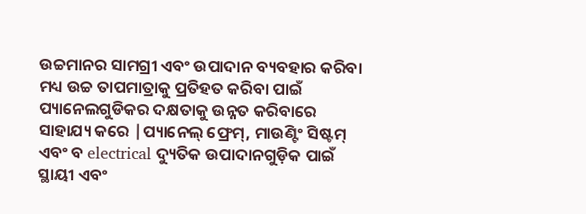ଉଚ୍ଚମାନର ସାମଗ୍ରୀ ଏବଂ ଉପାଦାନ ବ୍ୟବହାର କରିବା ମଧ୍ୟ ଉଚ୍ଚ ତାପମାତ୍ରାକୁ ପ୍ରତିହତ କରିବା ପାଇଁ ପ୍ୟାନେଲଗୁଡିକର ଦକ୍ଷତାକୁ ଉନ୍ନତ କରିବାରେ ସାହାଯ୍ୟ କରେ |ପ୍ୟାନେଲ୍ ଫ୍ରେମ୍, ମାଉଣ୍ଟିଂ ସିଷ୍ଟମ୍ ଏବଂ ବ electrical ଦ୍ୟୁତିକ ଉପାଦାନଗୁଡ଼ିକ ପାଇଁ ସ୍ଥାୟୀ ଏବଂ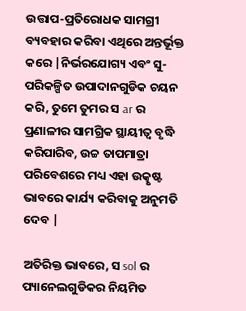ଉତ୍ତାପ-ପ୍ରତିରୋଧକ ସାମଗ୍ରୀ ବ୍ୟବହାର କରିବା ଏଥିରେ ଅନ୍ତର୍ଭୂକ୍ତ କରେ |ନିର୍ଭରଯୋଗ୍ୟ ଏବଂ ସୁ-ପରିକଳ୍ପିତ ଉପାଦାନଗୁଡିକ ଚୟନ କରି, ତୁମେ ତୁମର ସ ar ର ପ୍ରଣାଳୀର ସାମଗ୍ରିକ ସ୍ଥାୟୀତ୍ୱ ବୃଦ୍ଧି କରିପାରିବ, ଉଚ୍ଚ ତାପମାତ୍ରା ପରିବେଶରେ ମଧ୍ୟ ଏହା ଉତ୍କୃଷ୍ଟ ଭାବରେ କାର୍ଯ୍ୟ କରିବାକୁ ଅନୁମତି ଦେବ |

ଅତିରିକ୍ତ ଭାବରେ, ସ sol ର ପ୍ୟାନେଲଗୁଡିକର ନିୟମିତ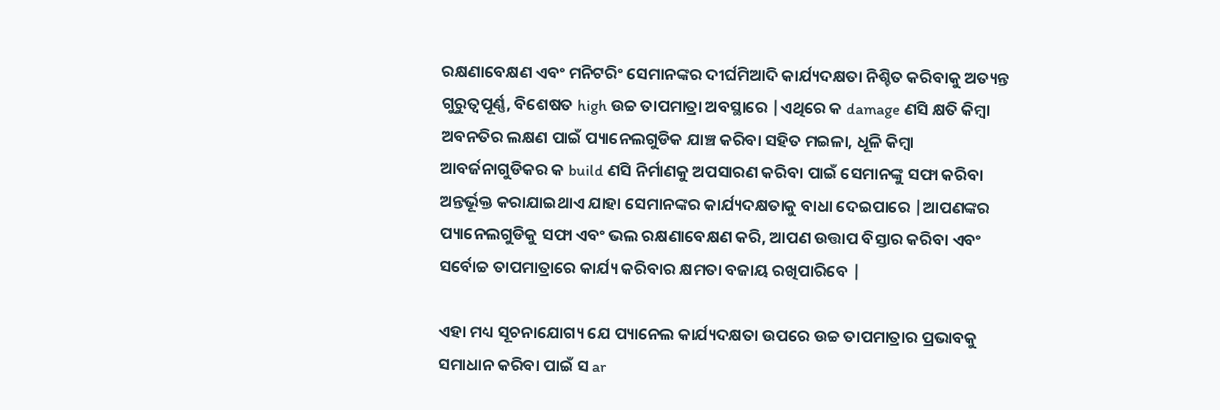ରକ୍ଷଣାବେକ୍ଷଣ ଏବଂ ମନିଟରିଂ ସେମାନଙ୍କର ଦୀର୍ଘମିଆଦି କାର୍ଯ୍ୟଦକ୍ଷତା ନିଶ୍ଚିତ କରିବାକୁ ଅତ୍ୟନ୍ତ ଗୁରୁତ୍ୱପୂର୍ଣ୍ଣ, ବିଶେଷତ high ଉଚ୍ଚ ତାପମାତ୍ରା ଅବସ୍ଥାରେ |ଏଥିରେ କ damage ଣସି କ୍ଷତି କିମ୍ବା ଅବନତିର ଲକ୍ଷଣ ପାଇଁ ପ୍ୟାନେଲଗୁଡିକ ଯାଞ୍ଚ କରିବା ସହିତ ମଇଳା, ଧୂଳି କିମ୍ବା ଆବର୍ଜନାଗୁଡିକର କ build ଣସି ନିର୍ମାଣକୁ ଅପସାରଣ କରିବା ପାଇଁ ସେମାନଙ୍କୁ ସଫା କରିବା ଅନ୍ତର୍ଭୂକ୍ତ କରାଯାଇଥାଏ ଯାହା ସେମାନଙ୍କର କାର୍ଯ୍ୟଦକ୍ଷତାକୁ ବାଧା ଦେଇପାରେ |ଆପଣଙ୍କର ପ୍ୟାନେଲଗୁଡିକୁ ସଫା ଏବଂ ଭଲ ରକ୍ଷଣାବେକ୍ଷଣ କରି, ଆପଣ ଉତ୍ତାପ ବିସ୍ତାର କରିବା ଏବଂ ସର୍ବୋଚ୍ଚ ତାପମାତ୍ରାରେ କାର୍ଯ୍ୟ କରିବାର କ୍ଷମତା ବଜାୟ ରଖିପାରିବେ |

ଏହା ମଧ୍ୟ ସୂଚନାଯୋଗ୍ୟ ଯେ ପ୍ୟାନେଲ କାର୍ଯ୍ୟଦକ୍ଷତା ଉପରେ ଉଚ୍ଚ ତାପମାତ୍ରାର ପ୍ରଭାବକୁ ସମାଧାନ କରିବା ପାଇଁ ସ ar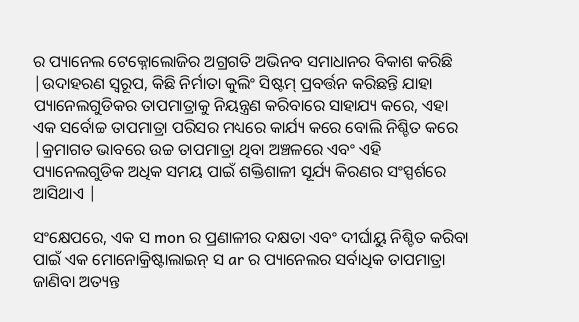ର ପ୍ୟାନେଲ ଟେକ୍ନୋଲୋଜିର ଅଗ୍ରଗତି ଅଭିନବ ସମାଧାନର ବିକାଶ କରିଛି |ଉଦାହରଣ ସ୍ୱରୂପ, କିଛି ନିର୍ମାତା କୁଲିଂ ସିଷ୍ଟମ୍ ପ୍ରବର୍ତ୍ତନ କରିଛନ୍ତି ଯାହା ପ୍ୟାନେଲଗୁଡିକର ତାପମାତ୍ରାକୁ ନିୟନ୍ତ୍ରଣ କରିବାରେ ସାହାଯ୍ୟ କରେ, ଏହା ଏକ ସର୍ବୋଚ୍ଚ ତାପମାତ୍ରା ପରିସର ମଧ୍ୟରେ କାର୍ଯ୍ୟ କରେ ବୋଲି ନିଶ୍ଚିତ କରେ |କ୍ରମାଗତ ଭାବରେ ଉଚ୍ଚ ତାପମାତ୍ରା ଥିବା ଅଞ୍ଚଳରେ ଏବଂ ଏହି ପ୍ୟାନେଲଗୁଡିକ ଅଧିକ ସମୟ ପାଇଁ ଶକ୍ତିଶାଳୀ ସୂର୍ଯ୍ୟ କିରଣର ସଂସ୍ପର୍ଶରେ ଆସିଥାଏ |

ସଂକ୍ଷେପରେ, ଏକ ସ mon ର ପ୍ରଣାଳୀର ଦକ୍ଷତା ଏବଂ ଦୀର୍ଘାୟୁ ନିଶ୍ଚିତ କରିବା ପାଇଁ ଏକ ମୋନୋକ୍ରିଷ୍ଟାଲାଇନ୍ ସ ar ର ପ୍ୟାନେଲର ସର୍ବାଧିକ ତାପମାତ୍ରା ଜାଣିବା ଅତ୍ୟନ୍ତ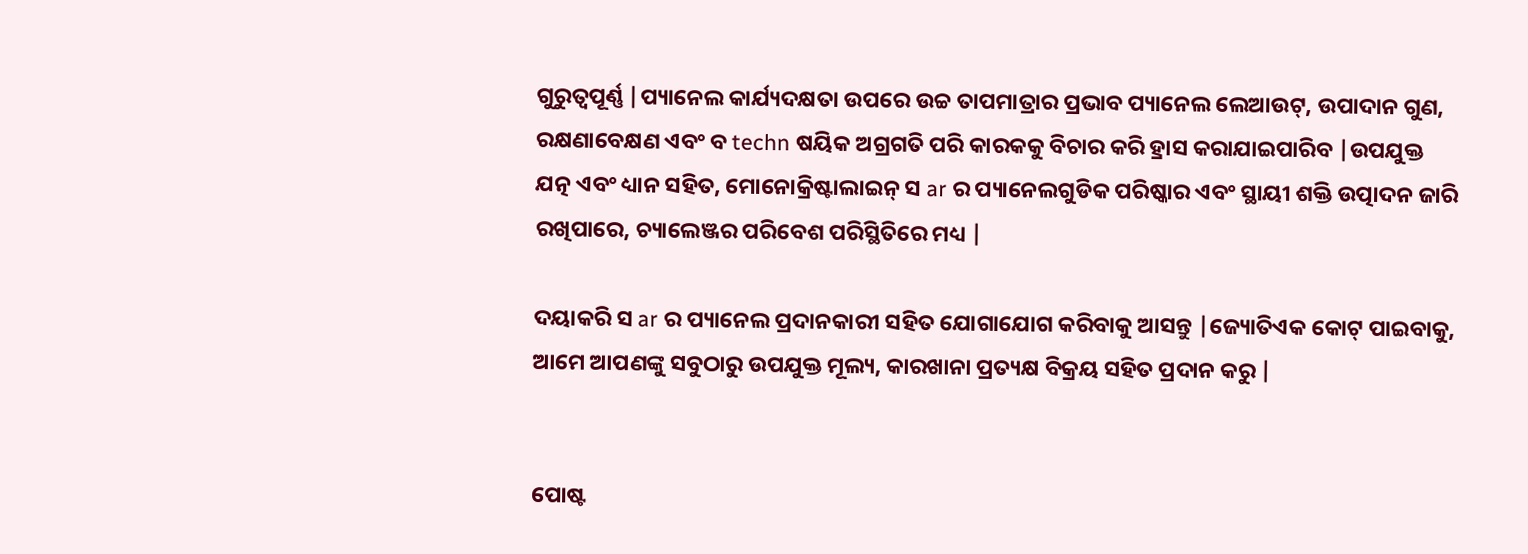ଗୁରୁତ୍ୱପୂର୍ଣ୍ଣ |ପ୍ୟାନେଲ କାର୍ଯ୍ୟଦକ୍ଷତା ଉପରେ ଉଚ୍ଚ ତାପମାତ୍ରାର ପ୍ରଭାବ ପ୍ୟାନେଲ ଲେଆଉଟ୍, ଉପାଦାନ ଗୁଣ, ରକ୍ଷଣାବେକ୍ଷଣ ଏବଂ ବ techn ଷୟିକ ଅଗ୍ରଗତି ପରି କାରକକୁ ବିଚାର କରି ହ୍ରାସ କରାଯାଇପାରିବ |ଉପଯୁକ୍ତ ଯତ୍ନ ଏବଂ ଧ୍ୟାନ ସହିତ, ମୋନୋକ୍ରିଷ୍ଟାଲାଇନ୍ ସ ar ର ପ୍ୟାନେଲଗୁଡିକ ପରିଷ୍କାର ଏବଂ ସ୍ଥାୟୀ ଶକ୍ତି ଉତ୍ପାଦନ ଜାରି ରଖିପାରେ, ଚ୍ୟାଲେଞ୍ଜର ପରିବେଶ ପରିସ୍ଥିତିରେ ମଧ୍ୟ |

ଦୟାକରି ସ ar ର ପ୍ୟାନେଲ ପ୍ରଦାନକାରୀ ସହିତ ଯୋଗାଯୋଗ କରିବାକୁ ଆସନ୍ତୁ |ଜ୍ୟୋତିଏକ କୋଟ୍ ପାଇବାକୁ, ଆମେ ଆପଣଙ୍କୁ ସବୁଠାରୁ ଉପଯୁକ୍ତ ମୂଲ୍ୟ, କାରଖାନା ପ୍ରତ୍ୟକ୍ଷ ବିକ୍ରୟ ସହିତ ପ୍ରଦାନ କରୁ |


ପୋଷ୍ଟ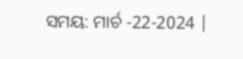ସମୟ: ମାର୍ଚ -22-2024 |